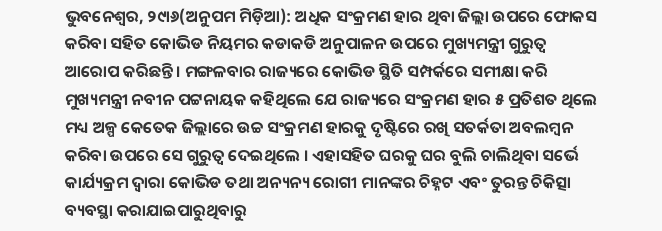ଭୁବନେଶ୍ୱର, ୨୯ା୬(ଅନୁପମ ମିଡ଼ିଆ): ଅଧିକ ସଂକ୍ରମଣ ହାର ଥିବା ଜିଲ୍ଲା ଉପରେ ଫୋକସ କରିବା ସହିତ କୋଭିଡ ନିୟମର କଡାକଡି ଅନୁପାଳନ ଉପରେ ମୁଖ୍ୟମନ୍ତ୍ରୀ ଗୁରୁତ୍ୱ ଆରୋପ କରିଛନ୍ତି । ମଙ୍ଗଳବାର ରାଜ୍ୟରେ କୋଭିଡ ସ୍ଥିତି ସମ୍ପର୍କରେ ସମୀକ୍ଷା କରି ମୁଖ୍ୟମନ୍ତ୍ରୀ ନବୀନ ପଟ୍ଟନାୟକ କହିଥିଲେ ଯେ ରାଜ୍ୟରେ ସଂକ୍ରମଣ ହାର ୫ ପ୍ରତିଶତ ଥିଲେ ମଧ୍ୟ ଅଳ୍ପ କେତେକ ଜିଲ୍ଲାରେ ଉଚ୍ଚ ସଂକ୍ରମଣ ହାରକୁ ଦୃଷ୍ଟିରେ ରଖି ସତର୍କତା ଅବଲମ୍ବନ କରିବା ଉପରେ ସେ ଗୁରୁତ୍ୱ ଦେଇଥିଲେ । ଏହାସହିତ ଘରକୁ ଘର ବୁଲି ଚାଲିଥିବା ସର୍ଭେ କାର୍ଯ୍ୟକ୍ରମ ଦ୍ୱାରା କୋଭିଡ ତଥା ଅନ୍ୟନ୍ୟ ରୋଗୀ ମାନଙ୍କର ଚିହ୍ନଟ ଏବଂ ତୁରନ୍ତ ଚିକିତ୍ସା ବ୍ୟବସ୍ଥା କରାଯାଇପାରୁଥିବାରୁ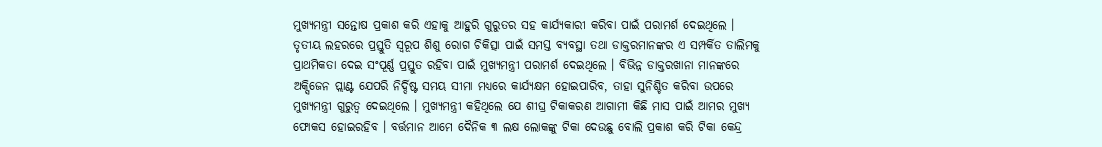ମୁଖ୍ୟମନ୍ତ୍ରୀ ସନ୍ତୋଷ ପ୍ରକାଶ କରି ଏହାକୁ ଆହୁରି ଗୁରୁତର ସହ କାର୍ଯ୍ୟକାରୀ କରିବା ପାଇଁ ପରାମର୍ଶ ଦେଇଥିଲେ । ତୃତୀୟ ଲହରରେ ପ୍ରସ୍ତୁତି ସ୍ୱରୂପ ଶିଶୁ ରୋଗ ଚିକିତ୍ସା ପାଇଁ ସମସ୍ତ ବ୍ୟବସ୍ଥା ତଥା ଡାକ୍ତରମାନଙ୍କର ଏ ସମ୍ପର୍କିତ ତାଲିମକୁ ପ୍ରାଥମିକତା ଦେଇ ସଂପୂର୍ଣ୍ଣ ପ୍ରସ୍ତୁତ ରହିବା ପାଇଁ ମୁଖ୍ୟମନ୍ତ୍ରୀ ପରାମର୍ଶ ଦେଇଥିଲେ । ବିଭିନ୍ନ ଡାକ୍ତରଖାନା ମାନଙ୍କରେ ଅକ୍ସିଜେନ ପ୍ଲାଣ୍ଟ ଯେପରି ନିର୍ଦ୍ଦିଷ୍ଟ ସମୟ ସୀମା ମଧ୍ୟରେ କାର୍ଯ୍ୟକ୍ଷମ ହୋଇପାରିବ, ତାହା ସୁନିଶ୍ଚିତ କରିବା ଉପରେ ମୁଖ୍ୟମନ୍ତ୍ରୀ ଗୁରୁତ୍ୱ ଦେଇଥିଲେ । ମୁଖ୍ୟମନ୍ତ୍ରୀ କହିଥିଲେ ଯେ ଶୀଘ୍ର ଟିକାକରଣ ଆଗାମୀ କିଛି ମାସ ପାଇଁ ଆମର ମୁଖ୍ୟ ଫୋକସ ହୋଇରହିବ । ବର୍ତ୍ତମାନ ଆମେ ଦୈନିକ ୩ ଲକ୍ଷ ଲୋକଙ୍କୁ ଟିକା ଦେଉଛୁ ବୋଲି ପ୍ରକାଶ କରି ଟିକା କେନ୍ଦ୍ର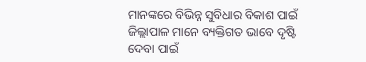ମାନଙ୍କରେ ବିଭିନ୍ନ ସୁବିଧାର ବିକାଶ ପାଇଁ ଜିଲ୍ଲାପାଳ ମାନେ ବ୍ୟକ୍ତିଗତ ଭାବେ ଦୃଷ୍ଟି ଦେବା ପାଇଁ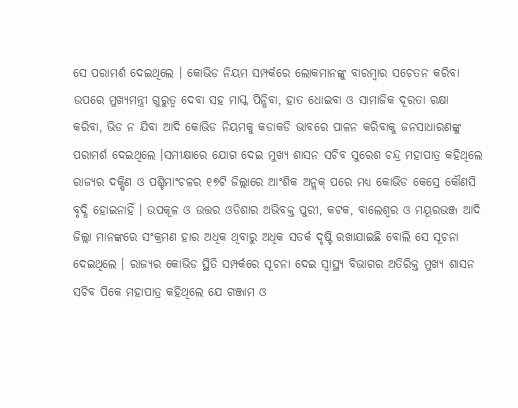ସେ ପରାମର୍ଶ ଦେଇଥିଲେ । କୋଭିଡ ନିୟମ ସମ୍ପର୍କରେ ଲୋକମାନଙ୍କୁ ବାରମ୍ବାର ସଚେତନ କରିବା ଉପରେ ମୁଖ୍ୟମନ୍ତ୍ରୀ ଗୁରୁତ୍ୱ ଦେବା ସହ ମାସ୍କ ପିନ୍ଧିବା, ହାତ ଧୋଇବା ଓ ସାମାଜିକ ଦୂରତା ରକ୍ଷା କରିବା, ଭିଡ ନ ଯିବା ଆଦି କୋଭିଡ ନିୟମକୁ କଡାକଡି ଭାବରେ ପାଳନ କରିବାକୁ ଜନସାଧାରଣଙ୍କୁ ପରାମର୍ଶ ଦେଇଥିଲେ ।ସମୀକ୍ଷାରେ ଯୋଗ ଦେଇ ମୁଖ୍ୟ ଶାସନ ସଚିବ ସୁରେଶ ଚନ୍ଦ୍ର ମହାପାତ୍ର କହିଥିଲେ ରାଜ୍ୟର ଦକ୍ଷିଣ ଓ ପଶ୍ଚିମାଂଚଳର ୧୭ଟି ଜିଲ୍ଲାରେ ଆଂଶିକ ଅନ୍ଲକ୍ ପରେ ମଧ୍ୟ କୋଭିଡ କେସ୍ରେ କୌଣସି ବୃଦ୍ଧି ହୋଇନାହିଁ । ଉପକୂଳ ଓ ଉତ୍ତର ଓଡିଶାର ଅଭିବକ୍ତ ପୁରୀ, କଟକ, ବାଲେଶ୍ୱର ଓ ମୟୂରଭଞ୍ଜ ଆଦି ଜିଲ୍ଲା ମାନଙ୍କରେ ସଂକ୍ରମଣ ହାର ଅଧିକ ଥିବାରୁ ଅଧିକ ସତର୍କ ଦୃଷ୍ଟି ରଖାଯାଇଛି ବୋଲି ସେ ସୂଚନା ଦେଇଥିଲେ । ରାଜ୍ୟର କୋଭିଡ ସ୍ଥିତି ସମ୍ପର୍କରେ ସୂଚନା ଦେଇ ସ୍ୱାସ୍ଥ୍ୟ ବିଭାଗର ଅତିରିକ୍ତ ମୁଖ୍ୟ ଶାସନ ସଚିବ ପିକେ ମହାପାତ୍ର କହିଥିଲେ ଯେ ଗଞ୍ଜାମ ଓ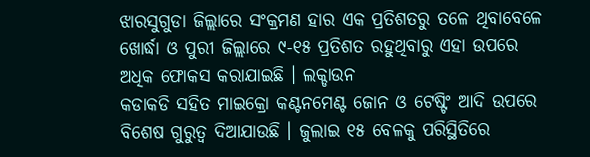ଝାରସୁଗୁଡା ଜିଲ୍ଲାରେ ସଂକ୍ରମଣ ହାର ଏକ ପ୍ରତିଶତରୁ ତଳେ ଥିବାବେଳେ ଖୋର୍ଦ୍ଧା ଓ ପୁରୀ ଜିଲ୍ଲାରେ ୯-୧୫ ପ୍ରତିଶତ ରହୁଥିବାରୁ ଏହା ଉପରେ ଅଧିକ ଫୋକସ କରାଯାଇଛି । ଲକ୍ଡାଉନ
କଡାକଡି ସହିତ ମାଇକ୍ରୋ କଣ୍ଟନମେଣ୍ଟ ଜୋନ ଓ ଟେଷ୍ଟିଂ ଆଦି ଉପରେ ବିଶେଷ ଗୁରୁତ୍ୱ ଦିଆଯାଉଛି । ଜୁଲାଇ ୧୫ ବେଳକୁ ପରିସ୍ଥିତିରେ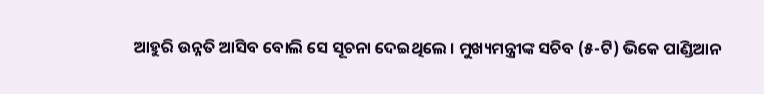ଆହୁରି ଉନ୍ନତି ଆସିବ ବୋଲି ସେ ସୂଚନା ଦେଇଥିଲେ । ମୁଖ୍ୟମନ୍ତ୍ରୀଙ୍କ ସଚିବ (୫-ଟି) ଭିକେ ପାଣ୍ଡିଆନ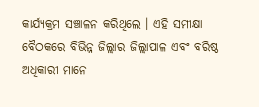କାର୍ଯ୍ୟକ୍ରମ ସଞ୍ଚାଳନ କରିଥିଲେ । ଏହି ସମୀକ୍ଷା ବୈଠକରେ ବିଭିନ୍ନ ଜିଲ୍ଲାର ଜିଲ୍ଲାପାଳ ଏବଂ ବରିଷ୍ଠ ଅଧିକାରୀ ମାନେ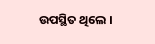ଉପସ୍ଥିତ ଥିଲେ ।